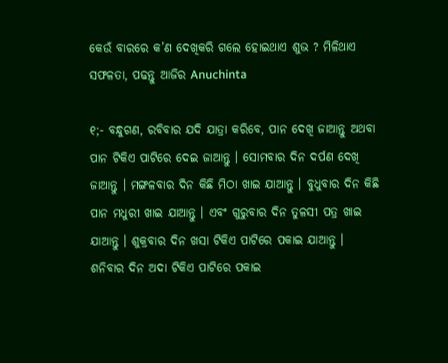କେଉଁ ବାରରେ କ’ଣ ଦେଖିକରି ଗଲେ ହୋଇଥାଏ ଶୁଭ ? ମିଳିଥାଏ ସଫଳତା, ପଢନ୍ତୁ ଆଜିର Anuchinta

୧;- ବନ୍ଧୁଗଣ, ରବିବାର ଯଦି ଯାତ୍ରା କରିବେ, ପାନ ଦେଖି ଜାଆନ୍ତୁ ଅଥବା ପାନ ଟିକିଏ ପାଟିରେ ଦେଇ ଜାଆନ୍ତୁ । ସୋମବାର ଦିନ ଦର୍ପଣ ଦେଖି ଜାଆନ୍ତୁ । ମଙ୍ଗଳବାର ଦିନ କିଛି ମିଠା ଖାଇ ଯାଆନ୍ତୁ । ବୁଧୁବାର ଦିନ କିଛି ପାନ ମଧୁରୀ ଖାଇ ଯାଆନ୍ତୁ । ଏବଂ ଗୁରୁବାର ଦିନ ତୁଳସୀ ପତ୍ର ଖାଇ ଯାଆନ୍ତୁ । ଶୁକ୍ରବାର ଦିନ ଖସା ଟିକିଏ ପାଟିରେ ପକାଇ ଯାଆନ୍ତୁ । ଶନିବାର ଦିନ ଅଦା ଟିକିଏ ପାଟିରେ ପକାଇ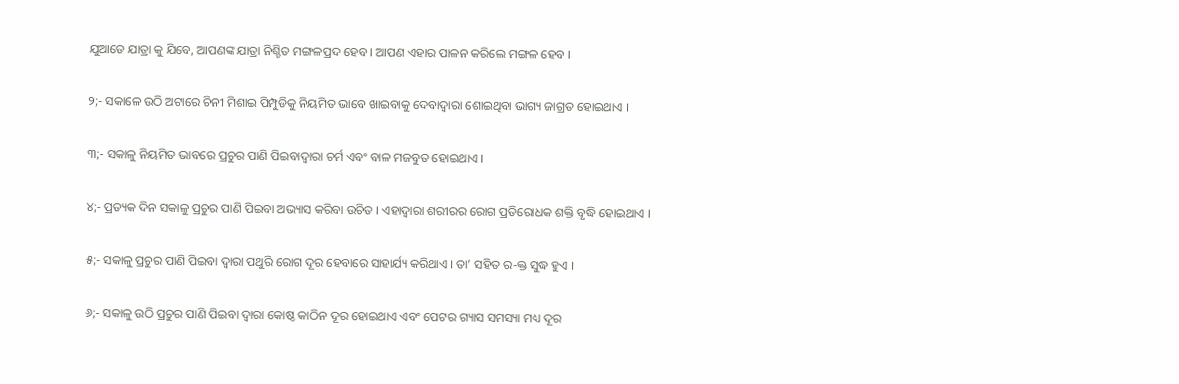ଯୁଆଡେ ଯାତ୍ରା କୁ ଯିବେ, ଆପଣଙ୍କ ଯାତ୍ରା ନିଶ୍ଚିତ ମଙ୍ଗଳପ୍ରଦ ହେବ । ଆପଣ ଏହାର ପାଳନ କରିଲେ ମଙ୍ଗଳ ହେବ ।

୨;- ସକାଳେ ଉଠି ଅଟାରେ ଚିନୀ ମିଶାଇ ପିମ୍ପୁଡିକୁ ନିୟମିତ ଭାବେ ଖାଇବାକୁ ଦେବାଦ୍ଵାରା ଶୋଇଥିବା ଭାଗ୍ୟ ଜାଗ୍ରତ ହୋଇଥାଏ ।

୩;- ସକାଳୁ ନିୟମିତ ଭାବରେ ପ୍ରଚୁର ପାଣି ପିଇବାଦ୍ଵାରା ଚର୍ମ ଏବଂ ବାଳ ମଜବୁତ ହୋଇଥାଏ ।

୪;- ପ୍ରତ୍ୟକ ଦିନ ସକାଳୁ ପ୍ରଚୁର ପାଣି ପିଇବା ଅଭ୍ୟାସ କରିବା ଉଚିତ । ଏହାଦ୍ଵାରା ଶରୀରର ରୋଗ ପ୍ରତିରୋଧକ ଶକ୍ତି ବୃଦ୍ଧି ହୋଇଥାଏ ।

୫;- ସକାଳୁ ପ୍ରଚୁର ପାଣି ପିଇବା ଦ୍ଵାରା ପଥୁରି ରୋଗ ଦୂର ହେବାରେ ସାହାର୍ଯ୍ୟ କରିଥାଏ । ତା’ ସହିତ ର-କ୍ତ ସୁଦ୍ଧ ହୁଏ ।

୬;- ସକାଳୁ ଉଠି ପ୍ରଚୁର ପାଣି ପିଇବା ଦ୍ଵାରା କୋଷ୍ଠ କାଠିନ ଦୂର ହୋଇଥାଏ ଏବଂ ପେଟର ଗ୍ୟାସ ସମସ୍ୟା ମଧ୍ୟ ଦୂର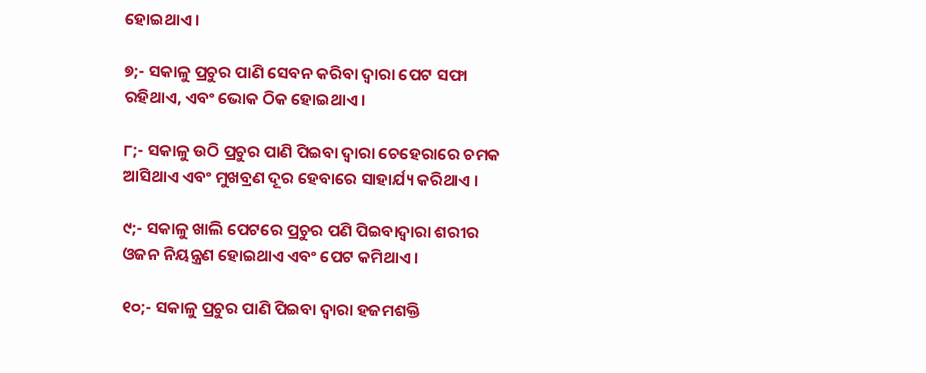ହୋଇଥାଏ ।

୭;- ସକାଳୁ ପ୍ରଚୁର ପାଣି ସେବନ କରିବା ଦ୍ଵାରା ପେଟ ସଫା ରହିଥାଏ, ଏବଂ ଭୋକ ଠିକ ହୋଇଥାଏ ।

୮;- ସକାଳୁ ଉଠି ପ୍ରଚୁର ପାଣି ପିଇବା ଦ୍ଵାରା ଚେହେରାରେ ଚମକ ଆସିଥାଏ ଏବଂ ମୁଖବ୍ରଣ ଦୂର ହେବାରେ ସାହାର୍ଯ୍ୟ କରିଥାଏ ।

୯;- ସକାଳୁ ଖାଲି ପେଟରେ ପ୍ରଚୁର ପଣି ପିଇବାଦ୍ଵାରା ଶରୀର ଓଜନ ନିୟନ୍ତ୍ରଣ ହୋଇଥାଏ ଏବଂ ପେଟ କମିଥାଏ ।

୧୦;- ସକାଳୁ ପ୍ରଚୁର ପାଣି ପିଇବା ଦ୍ଵାରା ହଜମଶକ୍ତି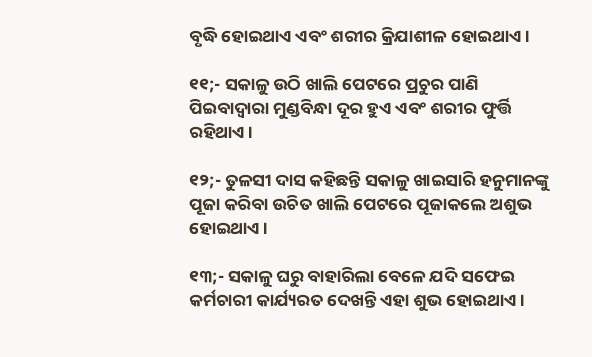ବୃଦ୍ଧି ହୋଇଥାଏ ଏବଂ ଶରୀର କ୍ରିଯାଶୀଳ ହୋଇଥାଏ ।

୧୧;- ସକାଳୁ ଉଠି ଖାଲି ପେଟରେ ପ୍ରଚୁର ପାଣି ପିଇବାଦ୍ଵାରା ମୁଣ୍ଡବିନ୍ଧା ଦୂର ହୁଏ ଏବଂ ଶରୀର ଫୁର୍ତ୍ତି ରହିଥାଏ ।

୧୨;- ତୁଳସୀ ଦାସ କହିଛନ୍ତି ସକାଳୁ ଖାଇସାରି ହନୁମାନଙ୍କୁ ପୂଜା କରିବା ଉଚିତ ଖାଲି ପେଟରେ ପୂଜାକଲେ ଅଶୁଭ ହୋଇଥାଏ ।

୧୩;- ସକାଳୁ ଘରୁ ବାହାରିଲା ବେଳେ ଯଦି ସଫେଇ କର୍ମଚାରୀ କାର୍ଯ୍ୟରତ ଦେଖନ୍ତି ଏହା ଶୁଭ ହୋଇଥାଏ ।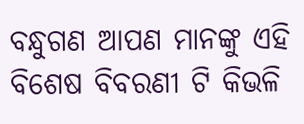ବନ୍ଧୁଗଣ ଆପଣ ମାନଙ୍କୁ ଏହି ବିଶେଷ ବିବରଣୀ ଟି କିଭଳି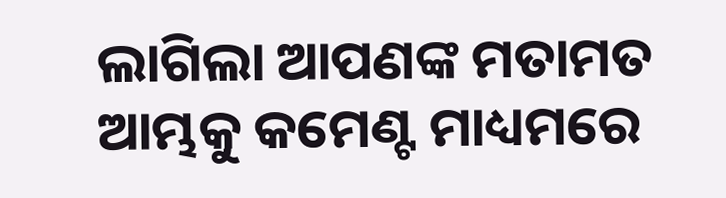ଲାଗିଲା ଆପଣଙ୍କ ମତାମତ ଆମ୍ଭକୁ କମେଣ୍ଟ ମାଧ୍ୟମରେ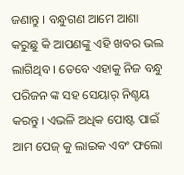ଜଣାନ୍ତୁ । ବନ୍ଧୁଗଣ ଆମେ ଆଶା କରୁଛୁ କି ଆପଣଙ୍କୁ ଏହି ଖବର ଭଲ ଲାଗିଥିବ । ତେବେ ଏହାକୁ ନିଜ ବନ୍ଧୁ ପରିଜନ ଙ୍କ ସହ ସେୟାର୍ ନିଶ୍ଚୟ କରନ୍ତୁ । ଏଭଳି ଅଧିକ ପୋଷ୍ଟ ପାଇଁ ଆମ ପେଜ୍ କୁ ଲାଇକ ଏବଂ ଫଲୋ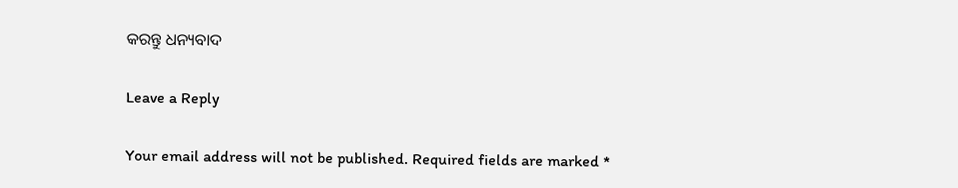କରନ୍ତୁ ଧନ୍ୟବାଦ

Leave a Reply

Your email address will not be published. Required fields are marked *